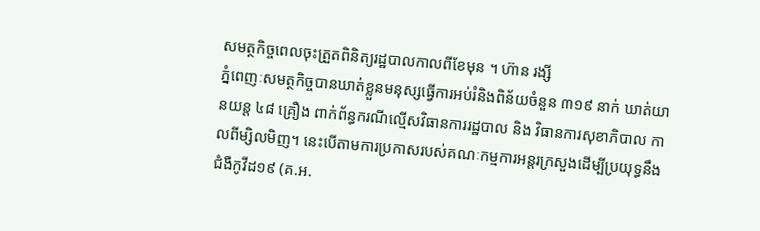សមត្ថកិច្ចពេលចុះត្រួតពិនិត្យរដ្ឋបាលកាលពីខែមុន ។ ហ៊ាន រង្សី
ភ្នំពេញៈសមត្ថកិច្ចបានឃាត់ខ្លួនមនុស្សធ្វើការអប់រំនិងពិន័យចំនួន ៣១៩ នាក់ ឃាត់យានយន្ត ៤៨ គ្រឿង ពាក់ព័ន្ធករណីល្មើសវិធានការរដ្ឋបាល និង វិធានការសុខាភិបាល កាលពីម្សិលមិញ។ នេះបើតាមការប្រកាសរបស់គណៈកម្មការអន្តរក្រសួងដើម្បីប្រយុទ្ធនឹងជំងឺកូវីដ១៩ (គ.អ.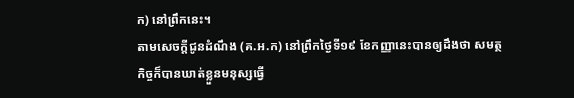ក) នៅព្រឹកនេះ។
តាមសេចក្តីជូនដំណឹង (គ.អ.ក) នៅព្រឹកថ្ងៃទី១៩ ខែកញ្ញានេះបានឲ្យដឹងថា សមត្ថកិច្ចក៏បានឃាត់ខ្លួនមនុស្សធ្វើ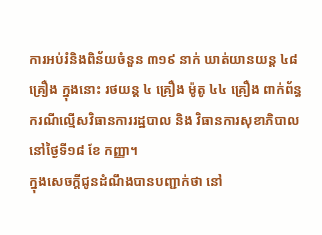ការអប់រំនិងពិន័យចំនួន ៣១៩ នាក់ ឃាត់យានយន្ត ៤៨ គ្រឿង ក្នុងនោះ រថយន្ត ៤ គ្រឿង ម៉ូតូ ៤៤ គ្រឿង ពាក់ព័ន្ធករណីល្មើសវិធានការរដ្ឋបាល និង វិធានការសុខាភិបាលនៅថ្ងៃទី១៨ ខែ កញ្ញា។
ក្នុងសេចក្តីជូនដំណឹងបានបញ្ជាក់ថា នៅ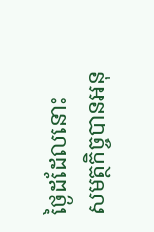ថ្ងៃដដែលនោះ សមត្ថកិច្ចបានអនុ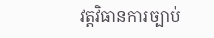វត្តវិធានការច្បាប់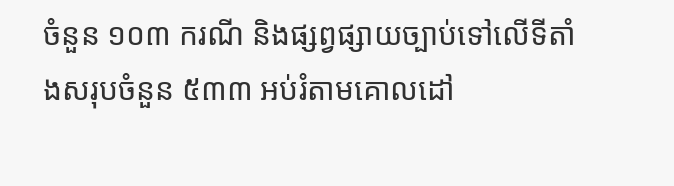ចំនួន ១០៣ ករណី និងផ្សព្វផ្សាយច្បាប់ទៅលើទីតាំងសរុបចំនួន ៥៣៣ អប់រំតាមគោលដៅ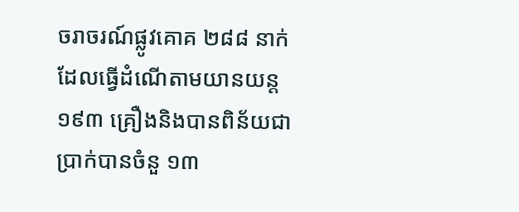ចរាចរណ៍ផ្លូវគោគ ២៨៨ នាក់ ដែលធ្វើដំណើតាមយានយន្ត ១៩៣ គ្រឿងនិងបានពិន័យជាប្រាក់បានចំនួ ១៣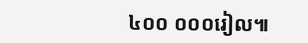៤០០ ០០០រៀល៕